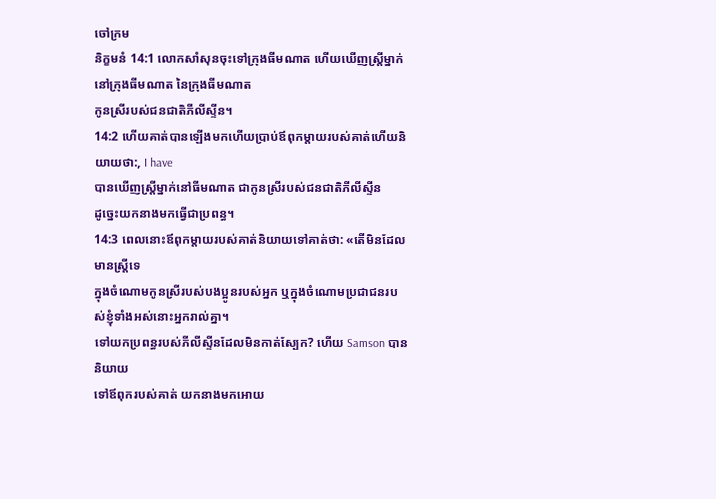ចៅក្រម
និក្ខមនំ 14:1 លោកសាំសុនចុះទៅក្រុងធីមណាត ហើយឃើញស្ត្រីម្នាក់នៅក្រុងធីមណាត នៃក្រុងធីមណាត
កូនស្រីរបស់ជនជាតិភីលីស្ទីន។
14:2 ហើយគាត់បានឡើងមកហើយប្រាប់ឪពុកម្តាយរបស់គាត់ហើយនិយាយថា:, I have
បានឃើញស្ត្រីម្នាក់នៅធីមណាត ជាកូនស្រីរបស់ជនជាតិភីលីស្ទីន
ដូច្នេះយកនាងមកធ្វើជាប្រពន្ធ។
14:3 ពេលនោះឪពុកម្ដាយរបស់គាត់និយាយទៅគាត់ថា: «តើមិនដែលមានស្ត្រីទេ
ក្នុងចំណោមកូនស្រីរបស់បងប្អូនរបស់អ្នក ឬក្នុងចំណោមប្រជាជនរបស់ខ្ញុំទាំងអស់នោះអ្នករាល់គ្នា។
ទៅយកប្រពន្ធរបស់ភីលីស្ទីនដែលមិនកាត់ស្បែក? ហើយ Samson បាននិយាយ
ទៅឪពុករបស់គាត់ យកនាងមកអោយ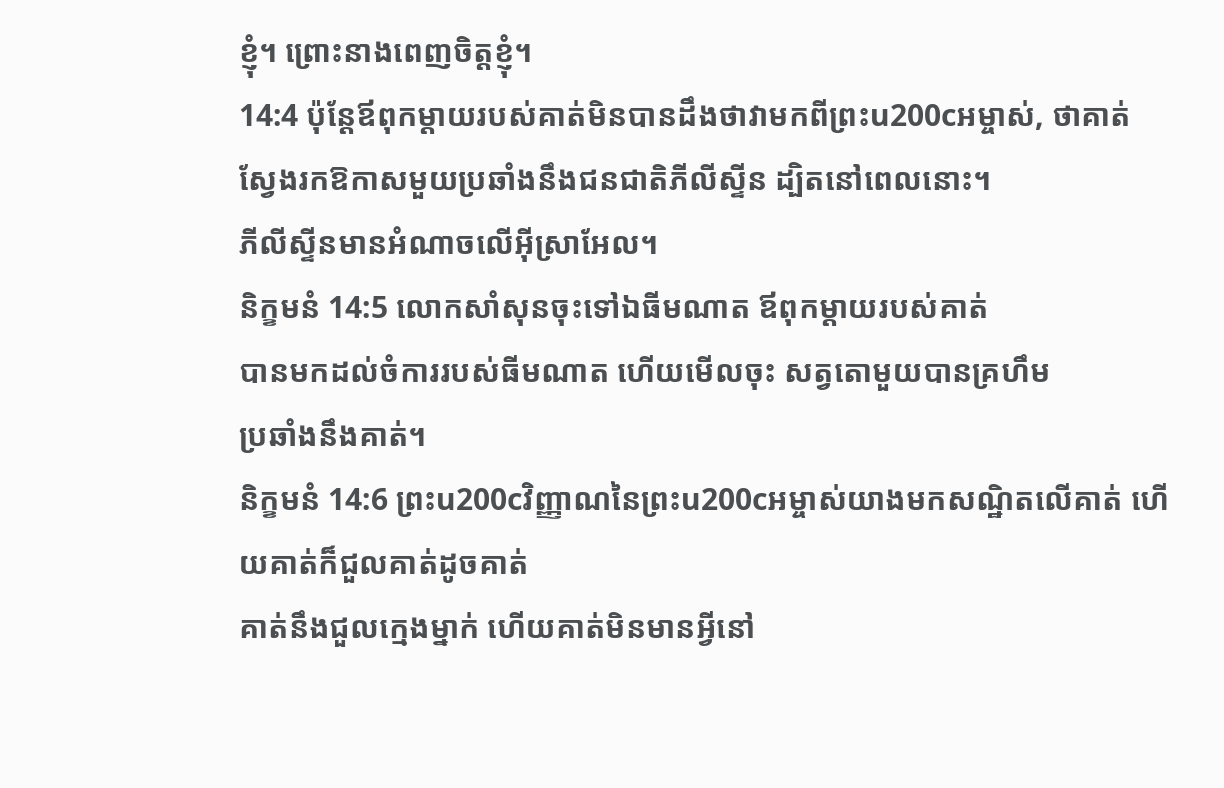ខ្ញុំ។ ព្រោះនាងពេញចិត្តខ្ញុំ។
14:4 ប៉ុន្តែឪពុកម្តាយរបស់គាត់មិនបានដឹងថាវាមកពីព្រះu200cអម្ចាស់, ថាគាត់
ស្វែងរកឱកាសមួយប្រឆាំងនឹងជនជាតិភីលីស្ទីន ដ្បិតនៅពេលនោះ។
ភីលីស្ទីនមានអំណាចលើអ៊ីស្រាអែល។
និក្ខមនំ 14:5 លោកសាំសុនចុះទៅឯធីមណាត ឪពុកម្ដាយរបស់គាត់
បានមកដល់ចំការរបស់ធីមណាត ហើយមើលចុះ សត្វតោមួយបានគ្រហឹម
ប្រឆាំងនឹងគាត់។
និក្ខមនំ 14:6 ព្រះu200cវិញ្ញាណនៃព្រះu200cអម្ចាស់យាងមកសណ្ឋិតលើគាត់ ហើយគាត់ក៏ជួលគាត់ដូចគាត់
គាត់នឹងជួលក្មេងម្នាក់ ហើយគាត់មិនមានអ្វីនៅ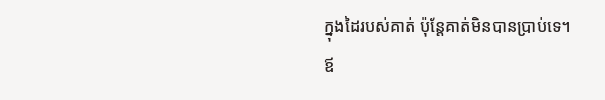ក្នុងដៃរបស់គាត់ ប៉ុន្តែគាត់មិនបានប្រាប់ទេ។
ឪ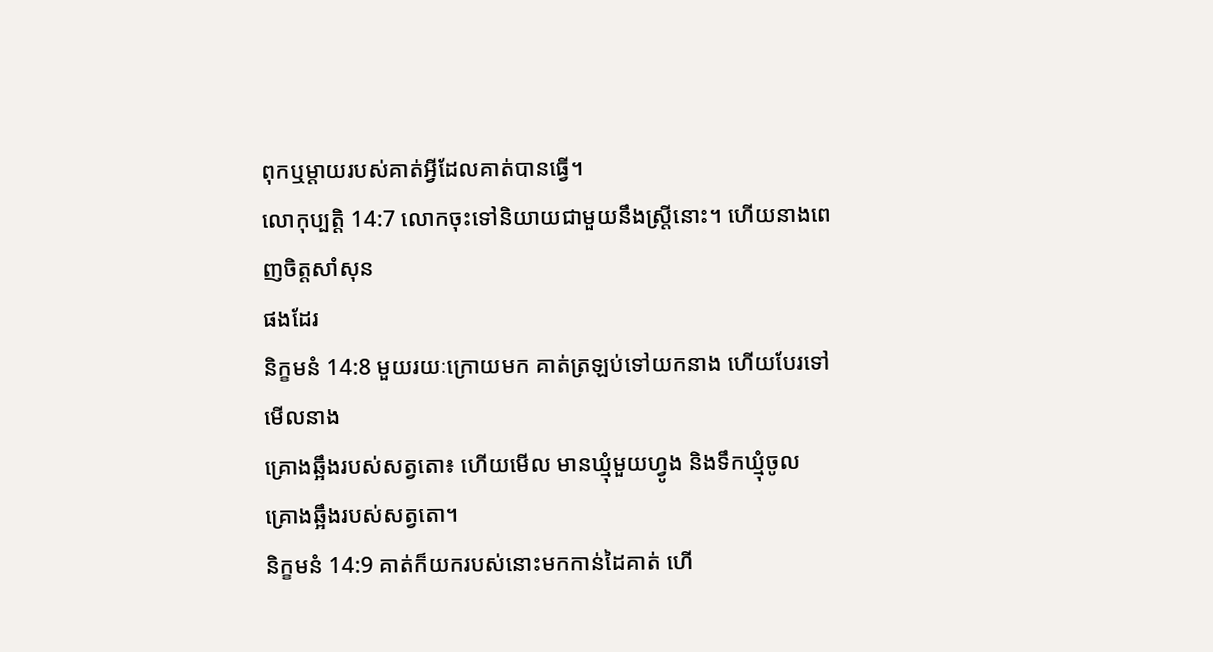ពុកឬម្តាយរបស់គាត់អ្វីដែលគាត់បានធ្វើ។
លោកុប្បត្តិ 14:7 លោកចុះទៅនិយាយជាមួយនឹងស្ត្រីនោះ។ ហើយនាងពេញចិត្តសាំសុន
ផងដែរ
និក្ខមនំ 14:8 មួយរយៈក្រោយមក គាត់ត្រឡប់ទៅយកនាង ហើយបែរទៅមើលនាង
គ្រោងឆ្អឹងរបស់សត្វតោ៖ ហើយមើល មានឃ្មុំមួយហ្វូង និងទឹកឃ្មុំចូល
គ្រោងឆ្អឹងរបស់សត្វតោ។
និក្ខមនំ 14:9 គាត់ក៏យករបស់នោះមកកាន់ដៃគាត់ ហើ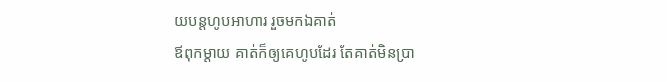យបន្តហូបអាហារ រួចមកឯគាត់
ឪពុកម្ដាយ គាត់ក៏ឲ្យគេហូបដែរ តែគាត់មិនប្រា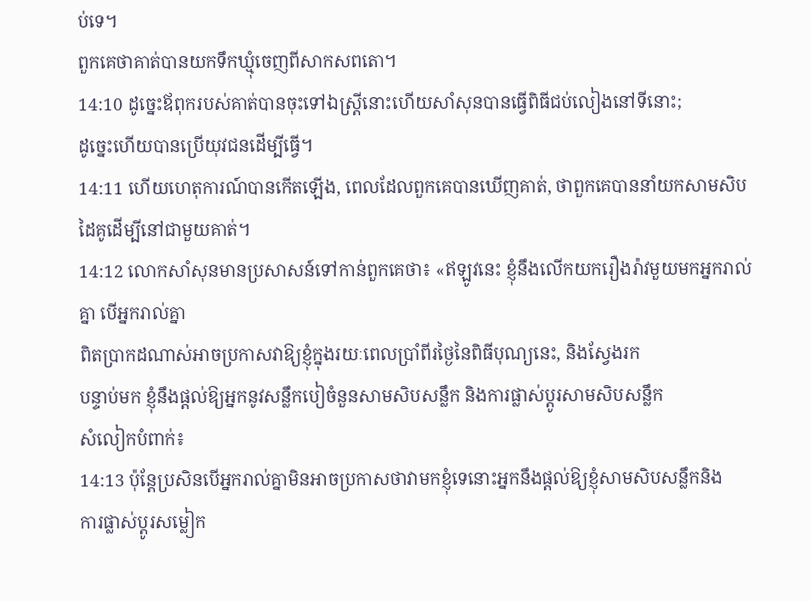ប់ទេ។
ពួកគេថាគាត់បានយកទឹកឃ្មុំចេញពីសាកសពតោ។
14:10 ដូច្នេះឪពុករបស់គាត់បានចុះទៅឯស្ត្រីនោះហើយសាំសុនបានធ្វើពិធីជប់លៀងនៅទីនោះ;
ដូច្នេះហើយបានប្រើយុវជនដើម្បីធ្វើ។
14:11 ហើយហេតុការណ៍បានកើតឡើង, ពេលដែលពួកគេបានឃើញគាត់, ថាពួកគេបាននាំយកសាមសិប
ដៃគូដើម្បីនៅជាមួយគាត់។
14:12 លោកសាំសុនមានប្រសាសន៍ទៅកាន់ពួកគេថា៖ «ឥឡូវនេះ ខ្ញុំនឹងលើកយករឿងរ៉ាវមួយមកអ្នករាល់គ្នា បើអ្នករាល់គ្នា
ពិតប្រាកដណាស់អាចប្រកាសវាឱ្យខ្ញុំក្នុងរយៈពេលប្រាំពីរថ្ងៃនៃពិធីបុណ្យនេះ, និងស្វែងរក
បន្ទាប់មក ខ្ញុំនឹងផ្តល់ឱ្យអ្នកនូវសន្លឹកបៀចំនួនសាមសិបសន្លឹក និងការផ្លាស់ប្តូរសាមសិបសន្លឹក
សំលៀកបំពាក់៖
14:13 ប៉ុន្តែប្រសិនបើអ្នករាល់គ្នាមិនអាចប្រកាសថាវាមកខ្ញុំទេនោះអ្នកនឹងផ្តល់ឱ្យខ្ញុំសាមសិបសន្លឹកនិង
ការផ្លាស់ប្តូរសម្លៀក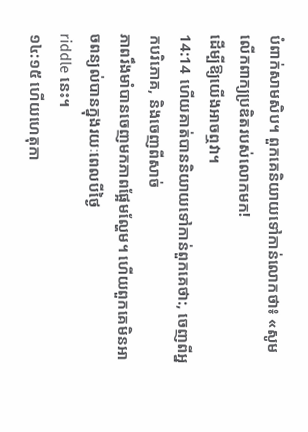បំពាក់សាមសិប។ ពួកគេនិយាយទៅកាន់លោកថា៖ «សូមលើកពាក្យប្រឌិតរបស់លោកមក!
ដើម្បីឱ្យយើងអាចឮវា។
14:14 ហើយគាត់បាននិយាយទៅកាន់ពួកគេថា:, ចេញពីអ្នកបរិភោគ, និងចេញពីសាច់
ភាពរឹងមាំបានចេញមកភាពផ្អែមល្ហែម។ ហើយពួកគេមិនអាចពន្យល់បានក្នុងរយៈពេលបីថ្ងៃ
riddle នេះ។
១៤:១៥ ហើយហេតុកា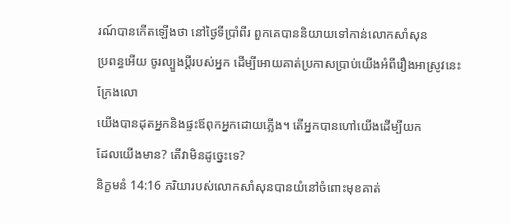រណ៍បានកើតឡើងថា នៅថ្ងៃទីប្រាំពីរ ពួកគេបាននិយាយទៅកាន់លោកសាំសុន
ប្រពន្ធអើយ ចូរល្បួងប្តីរបស់អ្នក ដើម្បីអោយគាត់ប្រកាសប្រាប់យើងអំពីរឿងអាស្រូវនេះ ក្រែងលោ
យើងបានដុតអ្នកនិងផ្ទះឪពុកអ្នកដោយភ្លើង។ តើអ្នកបានហៅយើងដើម្បីយក
ដែលយើងមាន? តើវាមិនដូច្នេះទេ?
និក្ខមនំ 14:16 ភរិយារបស់លោកសាំសុនបានយំនៅចំពោះមុខគាត់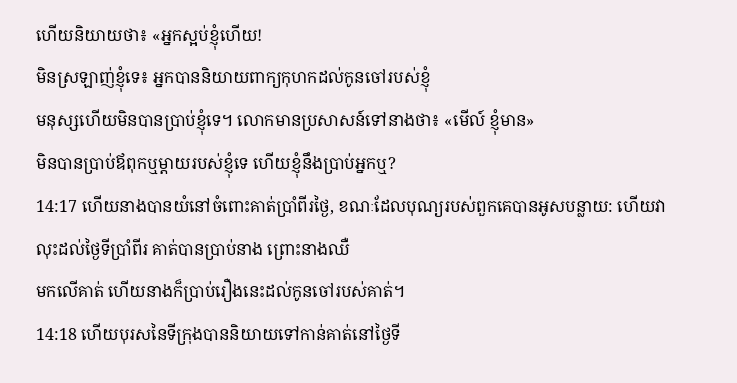ហើយនិយាយថា៖ «អ្នកស្អប់ខ្ញុំហើយ!
មិនស្រឡាញ់ខ្ញុំទេ៖ អ្នកបាននិយាយពាក្យកុហកដល់កូនចៅរបស់ខ្ញុំ
មនុស្សហើយមិនបានប្រាប់ខ្ញុំទេ។ លោកមានប្រសាសន៍ទៅនាងថា៖ «មើល៍ ខ្ញុំមាន»
មិនបានប្រាប់ឪពុកឬម្ដាយរបស់ខ្ញុំទេ ហើយខ្ញុំនឹងប្រាប់អ្នកឬ?
14:17 ហើយនាងបានយំនៅចំពោះគាត់ប្រាំពីរថ្ងៃ, ខណៈដែលបុណ្យរបស់ពួកគេបានអូសបន្លាយ: ហើយវា
លុះដល់ថ្ងៃទីប្រាំពីរ គាត់បានប្រាប់នាង ព្រោះនាងឈឺ
មកលើគាត់ ហើយនាងក៏ប្រាប់រឿងនេះដល់កូនចៅរបស់គាត់។
14:18 ហើយបុរសនៃទីក្រុងបាននិយាយទៅកាន់គាត់នៅថ្ងៃទី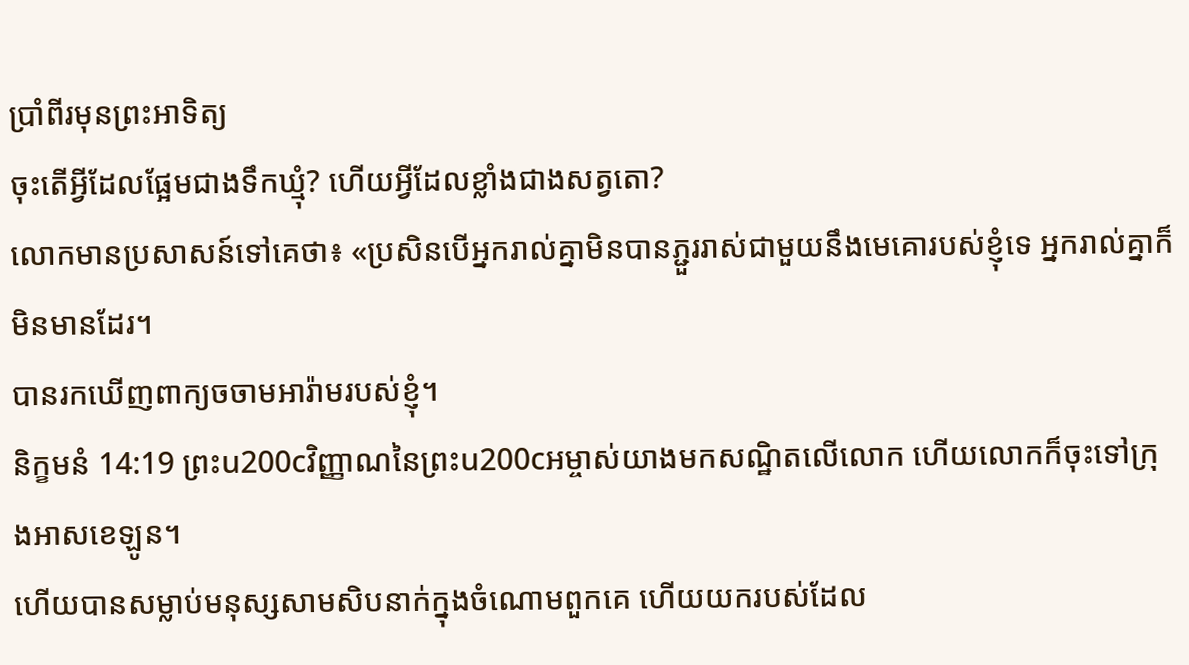ប្រាំពីរមុនព្រះអាទិត្យ
ចុះតើអ្វីដែលផ្អែមជាងទឹកឃ្មុំ? ហើយអ្វីដែលខ្លាំងជាងសត្វតោ?
លោកមានប្រសាសន៍ទៅគេថា៖ «ប្រសិនបើអ្នករាល់គ្នាមិនបានភ្ជួររាស់ជាមួយនឹងមេគោរបស់ខ្ញុំទេ អ្នករាល់គ្នាក៏មិនមានដែរ។
បានរកឃើញពាក្យចចាមអារ៉ាមរបស់ខ្ញុំ។
និក្ខមនំ 14:19 ព្រះu200cវិញ្ញាណនៃព្រះu200cអម្ចាស់យាងមកសណ្ឋិតលើលោក ហើយលោកក៏ចុះទៅក្រុងអាសខេឡូន។
ហើយបានសម្លាប់មនុស្សសាមសិបនាក់ក្នុងចំណោមពួកគេ ហើយយករបស់ដែល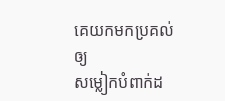គេយកមកប្រគល់ឲ្យ
សម្លៀកបំពាក់ដ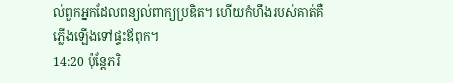ល់ពួកអ្នកដែលពន្យល់ពាក្យប្រឌិត។ ហើយកំហឹងរបស់គាត់គឺ
ភ្លើងឡើងទៅផ្ទះឪពុក។
14:20 ប៉ុន្តែភរិ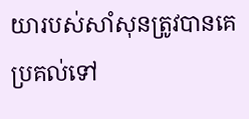យារបស់សាំសុនត្រូវបានគេប្រគល់ទៅ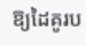ឱ្យដៃគូរប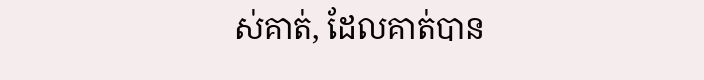ស់គាត់, ដែលគាត់បាន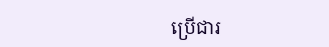ប្រើជារ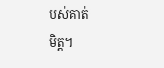បស់គាត់
មិត្ត។